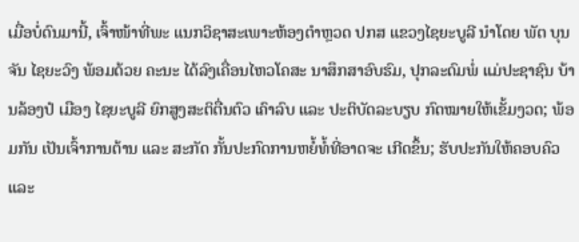ເມື່ອບໍ່ດົນມານີ້, ເຈົ້າໜ້າທີ່ພະ ແນກວິຊາສະເພາະຫ້ອງຕໍາຫຼວດ ປກສ ແຂວງໄຊຍະບູລີ ນໍາໂດຍ ພັຕ ບຸນຈັນ ໄຊຍະວົງ ພ້ອມດ້ວຍ ຄະນະ ໄດ້ລົງເຄື່ອນໄຫວໂຄສະ ນາສຶກສາອົບຮົມ, ປຸກລະດົມພໍ່ ແມ່ປະຊາຊົນ ບ້ານລ້ອງປໍ ເມືອງ ໄຊຍະບູລີ ຍົກສູງສະຕິຕື່ນຕົວ ເຄົາລົບ ແລະ ປະຕິບັດລະບຽບ ກົດໝາຍໃຫ້ເຂັ້ມງວດ; ພ້ອມກັນ ເປັນເຈົ້າການຕ້ານ ແລະ ສະກັດ ກັ້ນປະກົດການຫຍໍ້ທໍ້ທີ່ອາດຈະ ເກີດຂຶ້ນ; ຮັບປະກັນໃຫ້ຄອບຄົວ ແລະ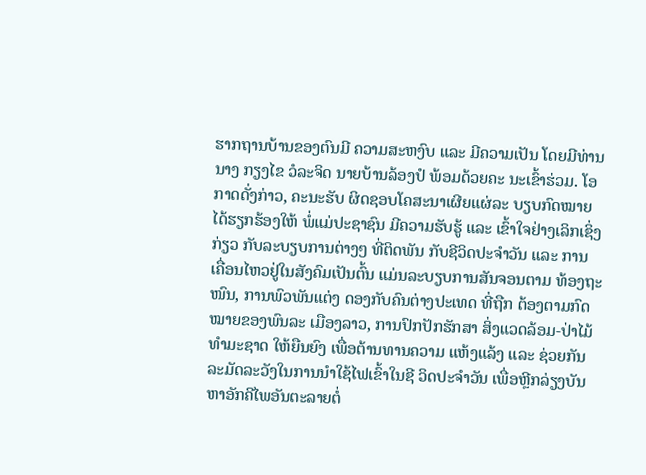ຮາກຖານບ້ານຂອງຕົນມີ ຄວາມສະຫງົບ ແລະ ມີຄວາມເປັນ ໂດຍມີທ່ານ ນາງ ກຽງໄຂ ວໍລະຈິດ ນາຍບ້ານລ້ອງປໍ ພ້ອມດ້ວຍຄະ ນະເຂົ້າຮ່ວມ. ໂອກາດດັ່ງກ່າວ, ຄະນະຮັບ ຜິດຊອບໂຄສະນາເຜີຍແຜ່ລະ ບຽບກົດໝາຍ ໄດ້ຮຽກຮ້ອງໃຫ້ ພໍ່ແມ່ປະຊາຊົນ ມີຄວາມຮັບຮູ້ ແລະ ເຂົ້າໃຈຢ່າງເລິກເຊິ່ງກ່ຽວ ກັບລະບຽບການຕ່າງໆ ທີ່ຕິດພັນ ກັບຊີວິດປະຈໍາວັນ ແລະ ການ ເຄື່ອນໄຫວຢູ່ໃນສັງຄົມເປັນຕົ້ນ ແມ່ນລະບຽບການສັນຈອນຕາມ ທ້ອງຖະໜົນ, ການພົວພັນແຕ່ງ ດອງກັບຄົນຕ່າງປະເທດ ທີ່ຖືກ ຕ້ອງຕາມກົດໝາຍຂອງພົນລະ ເມືອງລາວ, ການປົກປັກຮັກສາ ສິ່ງແວດລ້ອມ-ປ່າໄມ້ທໍາມະຊາດ ໃຫ້ຍືນຍົງ ເພື່ອຕ້ານທານຄວາມ ແຫ້ງແລ້ງ ແລະ ຊ່ວຍກັນລະມັດລະວັງໃນການນໍາໃຊ້ໄຟເຂົ້າໃນຊີ ວິດປະຈໍາວັນ ເພື່ອຫຼີກລ່ຽງບັນ ຫາອັກຄີໄພອັນຕະລາຍຕໍ່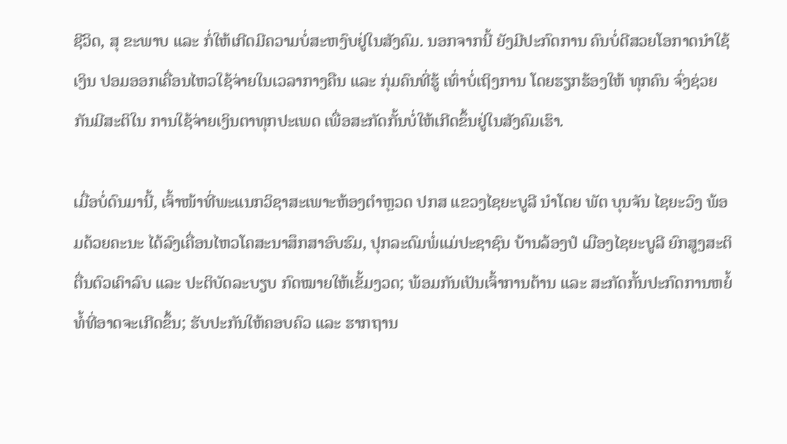ຊີວິດ, ສຸ ຂະພາບ ແລະ ກໍ່ໃຫ້ເກີດມີຄວາມບໍ່ສະຫງົບຢູ່ໃນສັງຄົມ. ນອກຈາກນີ້ ຍັງມີປະກົດການ ຄົນບໍ່ດີສວຍໂອກາດນໍາໃຊ້ເງິນ ປອມອອກເຄື່ອນໄຫວໃຊ້ຈ່າຍໃນເວລາກາງຄືນ ແລະ ກຸ່ມຄົນທີ່ຮູ້ ເທົ່າບໍ່ເຖິງການ ໂດຍຮຽກຮ້ອງໃຫ້ ທຸກຄົນ ຈົ່ງຊ່ວຍກັນມີສະຕິໃນ ການໃຊ້ຈ່າຍເງິນຕາທຸກປະເພດ ເພື່ອສະກັດກັ້ນບໍ່ໃຫ້ເກີດຂຶ້ນຢູ່ໃນສັງຄົມເຮົາ.

ເມື່ອບໍ່ດົນມານີ້, ເຈົ້າໜ້າທີ່ພະແນກວິຊາສະເພາະຫ້ອງຕໍາຫຼວດ ປກສ ແຂວງໄຊຍະບູລີ ນໍາໂດຍ ພັຕ ບຸນຈັນ ໄຊຍະວົງ ພ້ອມດ້ວຍຄະນະ ໄດ້ລົງເຄື່ອນໄຫວໂຄສະນາສຶກສາອົບຮົມ, ປຸກລະດົມພໍ່ແມ່ປະຊາຊົນ ບ້ານລ້ອງປໍ ເມືອງໄຊຍະບູລີ ຍົກສູງສະຕິຕື່ນຕົວເຄົາລົບ ແລະ ປະຕິບັດລະບຽບ ກົດໝາຍໃຫ້ເຂັ້ມງວດ; ພ້ອມກັນເປັນເຈົ້າການຕ້ານ ແລະ ສະກັດກັ້ນປະກົດການຫຍໍ້ທໍ້ທີ່ອາດຈະເກີດຂຶ້ນ; ຮັບປະກັນໃຫ້ຄອບຄົວ ແລະ ຮາກຖານ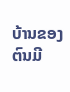ບ້ານຂອງຕົນມີ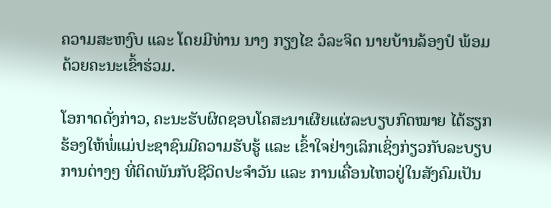ຄວາມສະຫງົບ ແລະ ໂດຍມີທ່ານ ນາງ ກຽງໄຂ ວໍລະຈິດ ນາຍບ້ານລ້ອງປໍ ພ້ອມດ້ວຍຄະນະເຂົ້າຮ່ວມ.

ໂອກາດດັ່ງກ່າວ, ຄະນະຮັບຜິດຊອບໂຄສະນາເຜີຍແຜ່ລະບຽບກົດໝາຍ ໄດ້ຮຽກຮ້ອງໃຫ້ພໍ່ແມ່ປະຊາຊົນມີຄວາມຮັບຮູ້ ແລະ ເຂົ້າໃຈຢ່າງເລິກເຊິ່ງກ່ຽວກັບລະບຽບການຕ່າງໆ ທີ່ຕິດພັນກັບຊີວິດປະຈໍາວັນ ແລະ ການເຄື່ອນໄຫວຢູ່ໃນສັງຄົມເປັນ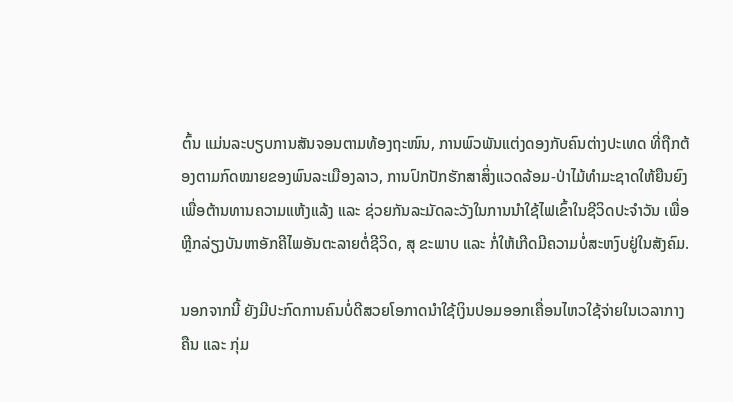ຕົ້ນ ແມ່ນລະບຽບການສັນຈອນຕາມທ້ອງຖະໜົນ, ການພົວພັນແຕ່ງດອງກັບຄົນຕ່າງປະເທດ ທີ່ຖືກຕ້ອງຕາມກົດໝາຍຂອງພົນລະເມືອງລາວ, ການປົກປັກຮັກສາສິ່ງແວດລ້ອມ-ປ່າໄມ້ທໍາມະຊາດໃຫ້ຍືນຍົງ ເພື່ອຕ້ານທານຄວາມແຫ້ງແລ້ງ ແລະ ຊ່ວຍກັນລະມັດລະວັງໃນການນໍາໃຊ້ໄຟເຂົ້າໃນຊີວິດປະຈໍາວັນ ເພື່ອຫຼີກລ່ຽງບັນຫາອັກຄີໄພອັນຕະລາຍຕໍ່ຊີວິດ, ສຸ ຂະພາບ ແລະ ກໍ່ໃຫ້ເກີດມີຄວາມບໍ່ສະຫງົບຢູ່ໃນສັງຄົມ.

ນອກຈາກນີ້ ຍັງມີປະກົດການຄົນບໍ່ດີສວຍໂອກາດນໍາໃຊ້ເງິນປອມອອກເຄື່ອນໄຫວໃຊ້ຈ່າຍໃນເວລາກາງຄືນ ແລະ ກຸ່ມ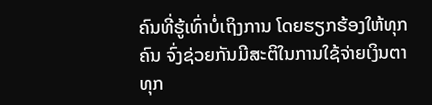ຄົນທີ່ຮູ້ເທົ່າບໍ່ເຖິງການ ໂດຍຮຽກຮ້ອງໃຫ້ທຸກຄົນ ຈົ່ງຊ່ວຍກັນມີສະຕິໃນການໃຊ້ຈ່າຍເງິນຕາທຸກ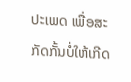ປະເພດ ເພື່ອສະກັດກັ້ນບໍ່ໃຫ້ເກີດ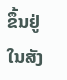ຂຶ້ນຢູ່ໃນສັງ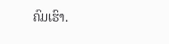ຄົມເຮົາ.